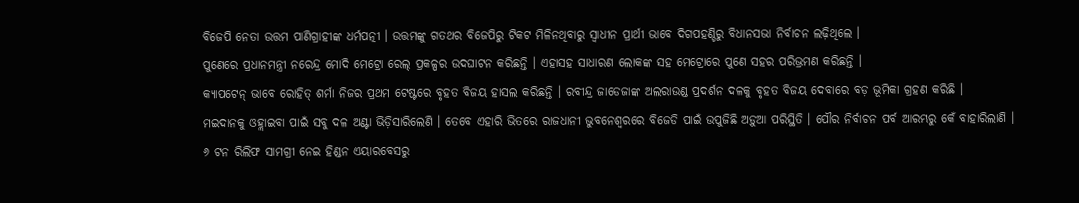ବିଜେପି ନେତା ଉତ୍ତମ ପାଣିଗ୍ରାହୀଙ୍କ ଧର୍ମପତ୍ନୀ । ଉତ୍ତମଙ୍କୁ ଗତଥର ବିଜେପିରୁ ଟିକଟ ମିଳିନଥିବାରୁ ସ୍ୱାଧୀନ ପ୍ରାର୍ଥୀ ଭାବେ ଦିଗପହଣ୍ଡିରୁ ବିଧାନସଭା ନିର୍ବାଚନ ଲଢ଼ିଥିଲେ ।
ପୁଣେରେ ପ୍ରଧାନମନ୍ତ୍ରୀ ନରେନ୍ଦ୍ର ମୋଦି ମେଟ୍ରୋ ରେଲ୍ ପ୍ରକଳ୍ପର ଉଦଘାଟନ କରିଛନ୍ତି । ଏହାସହ ସାଧାରଣ ଲୋକଙ୍କ ସହ ମେଟ୍ରୋରେ ପୁଣେ ସହର ପରିଭ୍ରମଣ କରିଛନ୍ତି ।
କ୍ୟାପଟେନ୍ ଭାବେ ରୋହିତ୍ ଶର୍ମା ନିଜର ପ୍ରଥମ ଟେଷ୍ଟରେ ବୃହତ ବିଜୟ ହାସଲ କରିଛନ୍ତି । ରବୀନ୍ଦ୍ର ଜାଡେଜାଙ୍କ ଅଲରାଉଣ୍ଡ ପ୍ରଦର୍ଶନ ଦଳକୁ ବୃହତ ବିଜୟ ଦେବାରେ ବଡ଼ ଭୂମିକା ଗ୍ରହଣ କରିଛି ।
ମଇଦାନକୁ ଓହ୍ଲାଇବା ପାଇଁ ସବୁ ଦଳ ଅଣ୍ଟା ଭିଡ଼ିସାରିଲେଣି । ତେବେ ଏହାରି ଭିତରେ ରାଜଧାନୀ ଭୁବନେଶ୍ୱରରେ ବିଜେଡି ପାଇଁ ଉପୁଜିଛି ଅଡ଼ୁଆ ପରିସ୍ଥିତି । ପୌର ନିର୍ବାଚନ ପର୍ବ ଆରମ୍ଭରୁ କେଁ ବାହାରିଲାଣି ।
୬ ଟନ ରିଲିଫ ସାମଗ୍ରୀ ନେଇ ହିଣ୍ଡନ ଏୟାରବେସରୁ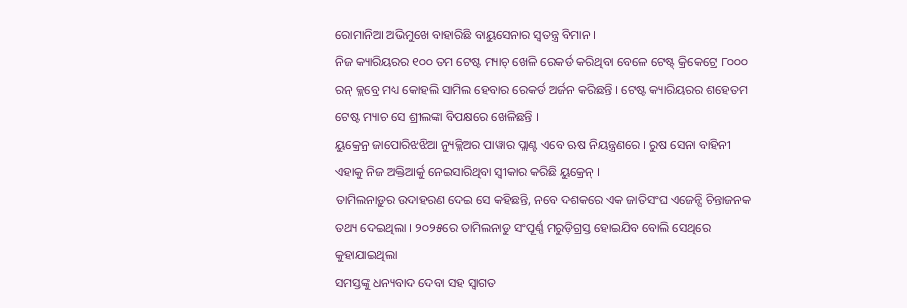ରୋମାନିଆ ଅଭିମୁଖେ ବାହାରିଛି ବାୟୁସେନାର ସ୍ୱତନ୍ତ୍ର ବିମାନ ।
ନିଜ କ୍ୟାରିୟରର ୧୦୦ ତମ ଟେଷ୍ଟ ମ୍ୟାଚ୍ ଖେଳି ରେକର୍ଡ କରିଥିବା ବେଳେ ଟେଷ୍ଟ୍ କ୍ରିକେଟ୍ରେ ୮୦୦୦ ରନ୍ କ୍ଲବ୍ରେ ମଧ୍ୟ କୋହଲି ସାମିଲ ହେବାର ରେକର୍ଡ ଅର୍ଜନ କରିଛନ୍ତି । ଟେଷ୍ଟ କ୍ୟାରିୟରର ଶହେତମ ଟେଷ୍ଟ ମ୍ୟାଚ ସେ ଶ୍ରୀଲଙ୍କା ବିପକ୍ଷରେ ଖେଳିଛନ୍ତି ।
ୟୁକ୍ରେନ୍ର ଜାପୋରିଝଝିଆ ନ୍ୟୁକ୍ଲିଅର ପାୱାର ପ୍ଲାଣ୍ଟ ଏବେ ଋଷ ନିୟନ୍ତ୍ରଣରେ । ରୁଷ ସେନା ବାହିନୀ ଏହାକୁ ନିଜ ଅକ୍ତିଆର୍କୁ ନେଇସାରିଥିବା ସ୍ୱୀକାର କରିଛି ୟୁକ୍ରେନ୍ ।
ତାମିଲନାଡ଼ୁର ଉଦାହରଣ ଦେଇ ସେ କହିଛନ୍ତି, ନବେ ଦଶକରେ ଏକ ଜାତିସଂଘ ଏଜେନ୍ସି ଚିନ୍ତାଜନକ ତଥ୍ୟ ଦେଇଥିଲା । ୨୦୨୫ରେ ତାମିଲନାଡୁ ସଂପୂର୍ଣ୍ଣ ମରୁଡ଼ିଗ୍ରସ୍ତ ହୋଇଯିବ ବୋଲି ସେଥିରେ କୁହାଯାଇଥିଲା
ସମସ୍ତଙ୍କୁ ଧନ୍ୟବାଦ ଦେବା ସହ ସ୍ୱାଗତ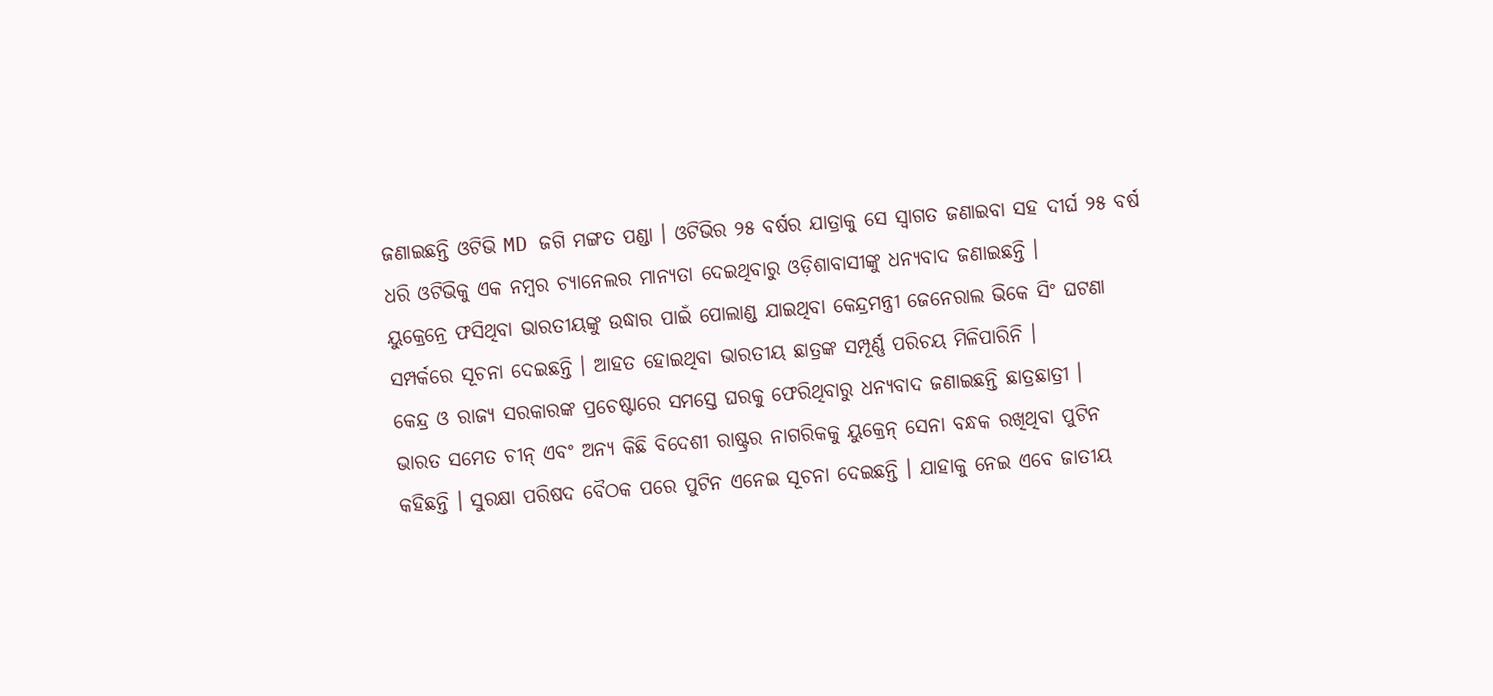ଜଣାଇଛନ୍ତି ଓଟିଭି MD ଜଗି ମଙ୍ଗତ ପଣ୍ଡା । ଓଟିଭିର ୨୫ ବର୍ଷର ଯାତ୍ରାକୁ ସେ ସ୍ୱାଗତ ଜଣାଇବା ସହ ଦୀର୍ଘ ୨୫ ବର୍ଷ ଧରି ଓଟିଭିକୁ ଏକ ନମ୍ବର ଚ୍ୟାନେଲର ମାନ୍ୟତା ଦେଇଥିବାରୁ ଓଡ଼ିଶାବାସୀଙ୍କୁ ଧନ୍ୟବାଦ ଜଣାଇଛନ୍ତି ।
ୟୁକ୍ରେନ୍ରେ ଫସିଥିବା ଭାରତୀୟଙ୍କୁ ଉଦ୍ଧାର ପାଇଁ ପୋଲାଣ୍ଡ ଯାଇଥିବା କେନ୍ଦ୍ରମନ୍ତ୍ରୀ ଜେନେରାଲ ଭିକେ ସିଂ ଘଟଣା ସମ୍ପର୍କରେ ସୂଚନା ଦେଇଛନ୍ତି । ଆହତ ହୋଇଥିବା ଭାରତୀୟ ଛାତ୍ରଙ୍କ ସମ୍ପୂର୍ଣ୍ଣ ପରିଚୟ ମିଳିପାରିନି ।
କେନ୍ଦ୍ର ଓ ରାଜ୍ୟ ସରକାରଙ୍କ ପ୍ରଚେଷ୍ଟାରେ ସମସ୍ତେ ଘରକୁ ଫେରିଥିବାରୁ ଧନ୍ୟବାଦ ଜଣାଇଛନ୍ତି ଛାତ୍ରଛାତ୍ରୀ ।
ଭାରତ ସମେତ ଚୀନ୍ ଏବଂ ଅନ୍ୟ କିଛି ବିଦେଶୀ ରାଷ୍ଟ୍ରର ନାଗରିକକୁ ୟୁକ୍ରେନ୍ ସେନା ବନ୍ଧକ ରଖିଥିବା ପୁଟିନ କହିଛନ୍ତି । ସୁରକ୍ଷା ପରିଷଦ ବୈଠକ ପରେ ପୁଟିନ ଏନେଇ ସୂଚନା ଦେଇଛନ୍ତି । ଯାହାକୁ ନେଇ ଏବେ ଜାତୀୟ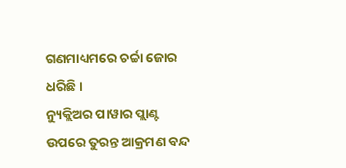ଗଣମାଧ୍ୟମରେ ଚର୍ଚ୍ଚା ଜୋର ଧରିଛି ।
ନ୍ୟୁକ୍ଲିଅର ପାୱାର ପ୍ଲାଣ୍ଟ ଉପରେ ତୁରନ୍ତ ଆକ୍ରମଣ ବନ୍ଦ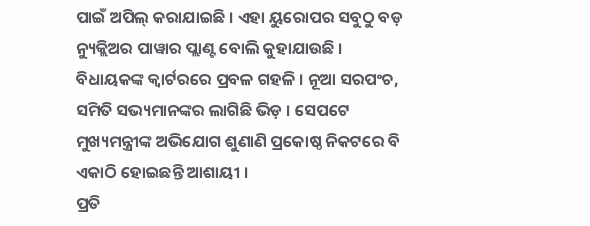ପାଇଁ ଅପିଲ୍ କରାଯାଇଛି । ଏହା ୟୁରୋପର ସବୁଠୁ ବଡ଼ ନ୍ୟୁକ୍ଲିଅର ପାୱାର ପ୍ଲାଣ୍ଟ ବୋଲି କୁହାଯାଉଛି ।
ବିଧାୟକଙ୍କ କ୍ୱାର୍ଟରରେ ପ୍ରବଳ ଗହଳି । ନୂଆ ସରପଂଚ, ସମିତି ସଭ୍ୟମାନଙ୍କର ଲାଗିଛି ଭିଡ଼ । ସେପଟେ ମୁଖ୍ୟମନ୍ତ୍ରୀଙ୍କ ଅଭିଯୋଗ ଶୁଣାଣି ପ୍ରକୋଷ୍ଠ ନିକଟରେ ବି ଏକାଠି ହୋଇଛନ୍ତି ଆଶାୟୀ ।
ପ୍ରତି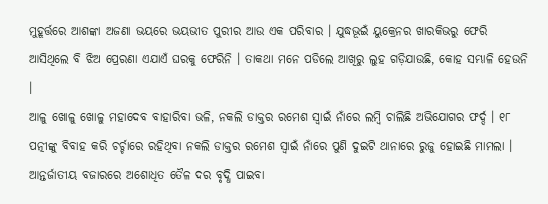ମୁହୂର୍ତ୍ତରେ ଆଶଙ୍କା ଅଜଣା ଭୟରେ ଭୟଭୀତ ପୁରୀର ଆଉ ଏକ ପରିବାର । ଯୁଦ୍ଧଭୂଇଁ ୟୁକ୍ରେନର ଖାରକିଭରୁ ଫେରି ଆସିଥିଲେ ବି ଝିଅ ପ୍ରେରଣା ଏଯାଏଁ ଘରକୁ ଫେରିନି । ତାକଥା ମନେ ପଡିଲେ ଆଖିରୁ ଲୁହ ଗଡ଼ିଯାଉଛି, କୋହ ସମ୍ଭାଳି ହେଉନି ।
ଆଳୁ ଖୋଳୁ ଖୋଳୁ ମହାଦେବ ବାହାରିବା ଭଳି, ନକଲି ଡାକ୍ତର ରମେଶ ସ୍ୱାଇଁ ନାଁରେ ଲମ୍ବି ଚାଲିଛି ଅଭିଯୋଗର ଫର୍ଦ୍ଦ । ୧୮ ପତ୍ନୀଙ୍କୁ ବିବାହ କରି ଚର୍ଚ୍ଚାରେ ରହିଥିବା ନକଲି ଡାକ୍ତର ରମେଶ ସ୍ୱାଇଁ ନାଁରେ ପୁଣି ଦୁଇଟି ଥାନାରେ ରୁଜୁ ହୋଇଛି ମାମଲା ।
ଆନ୍ତର୍ଜାତୀୟ ବଜାରରେ ଅଶୋଧିତ ତୈଳ ଦର ବୃଦ୍ଧି ପାଇବା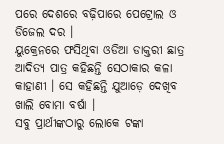ପରେ ଦେଶରେ ବଢ଼ିପାରେ ପେଟ୍ରୋଲ ଓ ଡିଜେଲ ଦର ।
ୟୁକ୍ରେନରେ ଫସିଥିବା ଓଡିଆ ଡାକ୍ତରୀ ଛାତ୍ର ଆଦିତ୍ୟ ପାତ୍ର କହିଛନ୍ତି ସେଠାକାର କଳା କାହାଣୀ । ସେ କହିଛନ୍ତି ଯୁଆଡ଼େ ଦେଖିବ ଖାଲି ବୋମା ବର୍ଷା ।
ସବୁ ପ୍ରାର୍ଥୀଙ୍କଠାରୁ ଲୋକେ ଟଙ୍କା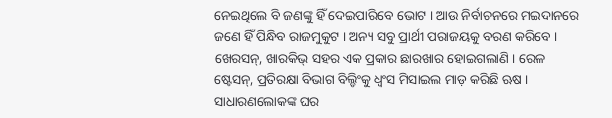ନେଇଥିଲେ ବି ଜଣଙ୍କୁ ହିଁ ଦେଇପାରିବେ ଭୋଟ । ଆଉ ନିର୍ବାଚନରେ ମଇଦାନରେ ଜଣେ ହିଁ ପିନ୍ଧିବ ରାଜମୁକୁଟ । ଅନ୍ୟ ସବୁ ପ୍ରାର୍ଥୀ ପରାଜୟକୁ ବରଣ କରିବେ ।
ଖେରସନ୍, ଖାରକିଭ୍ ସହର ଏକ ପ୍ରକାର ଛାରଖାର ହୋଇଗଲାଣି । ରେଳ ଷ୍ଟେସନ୍, ପ୍ରତିରକ୍ଷା ବିଭାଗ ବିଲ୍ଡିଂକୁ ଧ୍ୱଂସ ମିସାଇଲ ମାଡ଼ କରିଛି ଋଷ । ସାଧାରଣଲୋକଙ୍କ ଘର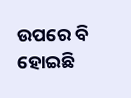ଉପରେ ବି ହୋଇଛି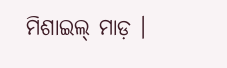ମିଶାଇଲ୍ ମାଡ଼ ।